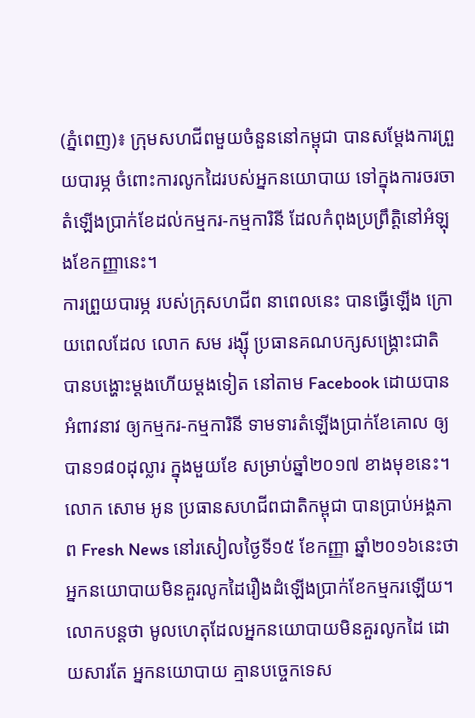(ភ្នំពេញ)៖ ក្រុមសហជីពមួយចំនួននៅកម្ពុជា បានសម្តែងការព្រួយបារម្ភ ចំពោះការលូកដៃរបស់អ្នកនយោបាយ ទៅក្នុងការចរចាតំឡើងប្រាក់ខែដល់កម្មករ-កម្មការិនី ដែលកំពុងប្រព្រឹត្តិនៅអំឡុងខែកញ្ញានេះ។
ការព្រួយបារម្ភ របស់ក្រុសហជីព នាពេលនេះ បានធ្វើឡើង ក្រោយពេលដែល លោក សម រង្ស៊ី ប្រធានគណបក្សសង្រ្គោះជាតិ បានបង្ហោះម្តងហើយម្តងទៀត នៅតាម Facebook ដោយបានអំពាវនាវ ឲ្យកម្មករ-កម្មការិនី ទាមទារតំឡើងប្រាក់ខែគោល ឲ្យបាន១៨០ដុល្លារ ក្នុងមួយខែ សម្រាប់ឆ្នាំ២០១៧ ខាងមុខនេះ។
លោក សោម អូន ប្រធានសហជីពជាតិកម្ពុជា បានប្រាប់អង្គភាព Fresh News នៅរសៀលថ្ងៃទី១៥ ខែកញ្ញា ឆ្នាំ២០១៦នេះថា អ្នកនយោបាយមិនគួរលូកដៃរឿងដំឡើងប្រាក់ខែកម្មករឡើយ។ លោកបន្តថា មូលហេតុដែលអ្នកនយោបាយមិនគួរលូកដៃ ដោយសារតែ អ្នកនយោបាយ គ្មានបច្ចេកទេស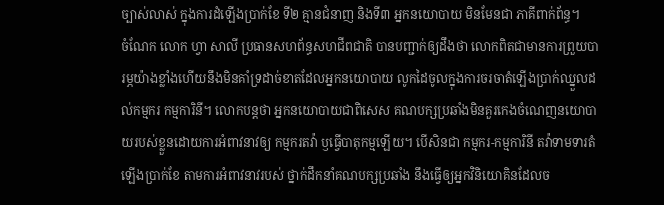ច្បាស់លាស់ ក្នុងការដំឡើងប្រាក់ខែ ទី២ គ្មានជំនាញ និងទី៣ អ្នកនយោបាយ មិនមែនជា ភាគីពាក់ព័ន្ធ។
ចំណែក លោក ហ្វា សាលី ប្រធានសហព័ន្ធសហជីពជាតិ បានបញ្ជាក់ឲ្យដឹងថា លោកពិតជាមានការព្រួយបារម្ភយ៉ាងខ្លាំងហើយនឹងមិនគាំទ្រដាច់ខាតដែលអ្នកនយោបាយ លូកដៃចូលក្នុងការចរចាតំឡើងប្រាក់ឈ្នួលដល់កម្មករ កម្មការិនី។ លោកបន្តថា អ្នកនយោបាយជាពិសេស គណបក្សប្រឆាំងមិនគួរកេងចំណេញនយោបាយរបស់ខ្លួនដោយការអំពាវនាវឲ្យ កម្មករតវ៉ា ឫធ្វើបាតុកម្មឡើយ។ បើសិនជា កម្មករ-កម្មការិនី តវ៉ាទាមទារតំឡើងប្រាក់ខែ តាមការអំពាវនាវរបស់ ថ្នាក់ដឹកនាំគណបក្សប្រឆាំង នឹងធ្វើឲ្យអ្នកវិនិយោគិនដែលច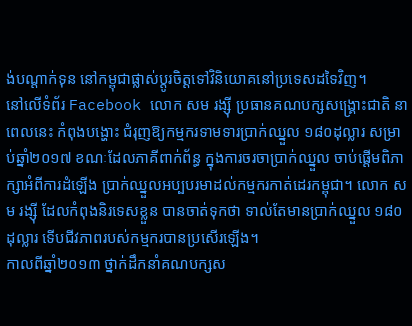ង់បណ្តាក់ទុន នៅកម្ពុជាផ្លាស់ប្តូរចិត្តទៅវិនិយោគនៅប្រទេសដទៃវិញ។
នៅលើទំព័រ Facebook លោក សម រង្ស៊ី ប្រធានគណបក្សសង្រ្គោះជាតិ នាពេលនេះ កំពុងបង្ហោះ ជំរុញឱ្យកម្មករទាមទារប្រាក់ឈ្នួល ១៨០ដុល្លារ សម្រាប់ឆ្នាំ២០១៧ ខណៈដែលភាគីពាក់ព័ន្ធ ក្នុងការចរចាប្រាក់ឈ្នួល ចាប់ផ្តើមពិភាក្សាអំពីការដំឡើង ប្រាក់ឈ្នួលអប្បបរមាដល់កម្មករកាត់ដេរកម្ពុជា។ លោក សម រង្ស៊ី ដែលកំពុងនិរទេសខ្លួន បានចាត់ទុកថា ទាល់តែមានប្រាក់ឈ្នួល ១៨០ដុល្លារ ទើបជីវភាពរបស់កម្មករបានប្រសើរឡើង។
កាលពីឆ្នាំ២០១៣ ថ្នាក់ដឹកនាំគណបក្សស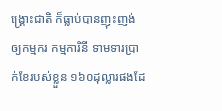ង្រ្គោះជាតិ ក៏ធ្លាប់បានញុះញង់ឲ្យកម្មករ កម្មការិនី ទាមទារប្រាក់ខែរបស់ខ្លួន ១៦០ដុល្លារផងដែ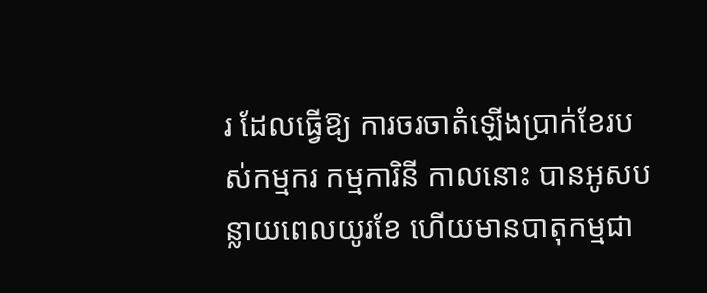រ ដែលធ្វើឱ្យ ការចរចាតំឡើងប្រាក់ខែរបស់កម្មករ កម្មការិនី កាលនោះ បានអូសបន្លាយពេលយូរខែ ហើយមានបាតុកម្មជា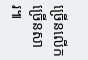ច្រើនលើកច្រើនសារ៕